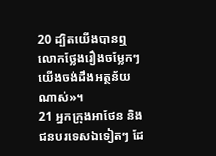20 ដ្បិតយើងបានឮលោកថ្លែងរឿងចម្លែកៗ យើងចង់ដឹងអត្ថន័យណាស់»។
21 អ្នកក្រុងអាថែន និងជនបរទេសឯទៀតៗ ដែ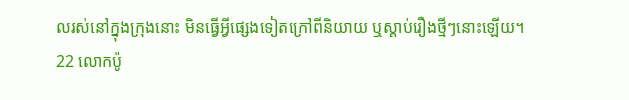លរស់នៅក្នុងក្រុងនោះ មិនធ្វើអ្វីផ្សេងទៀតក្រៅពីនិយាយ ឬស្ដាប់រឿងថ្មីៗនោះឡើយ។
22 លោកប៉ូ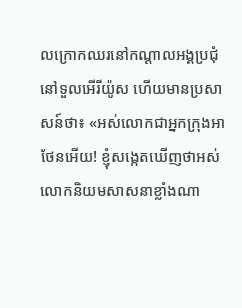លក្រោកឈរនៅកណ្ដាលអង្គប្រជុំ នៅទួលអើរីយ៉ូស ហើយមានប្រសាសន៍ថា៖ «អស់លោកជាអ្នកក្រុងអាថែនអើយ! ខ្ញុំសង្កេតឃើញថាអស់លោកនិយមសាសនាខ្លាំងណា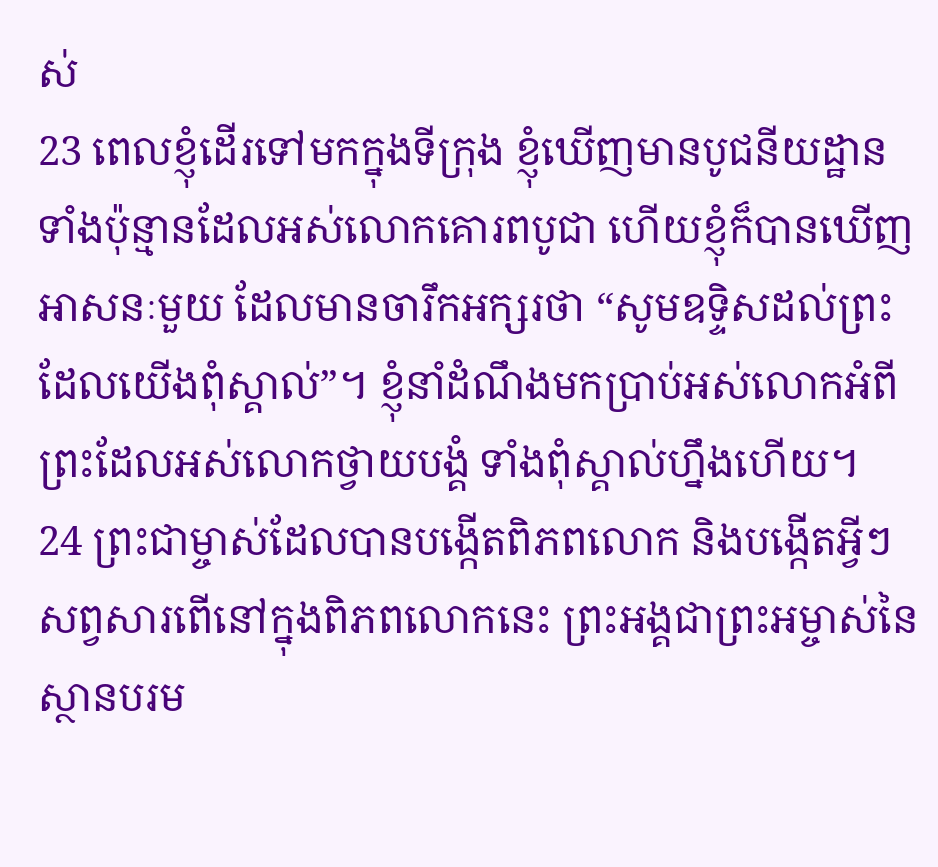ស់
23 ពេលខ្ញុំដើរទៅមកក្នុងទីក្រុង ខ្ញុំឃើញមានបូជនីយដ្ឋានទាំងប៉ុន្មានដែលអស់លោកគោរពបូជា ហើយខ្ញុំក៏បានឃើញអាសនៈមួយ ដែលមានចារឹកអក្សរថា “សូមឧទ្ទិសដល់ព្រះដែលយើងពុំស្គាល់”។ ខ្ញុំនាំដំណឹងមកប្រាប់អស់លោកអំពីព្រះដែលអស់លោកថ្វាយបង្គំ ទាំងពុំស្គាល់ហ្នឹងហើយ។
24 ព្រះជាម្ចាស់ដែលបានបង្កើតពិភពលោក និងបង្កើតអ្វីៗសព្វសារពើនៅក្នុងពិភពលោកនេះ ព្រះអង្គជាព្រះអម្ចាស់នៃស្ថានបរម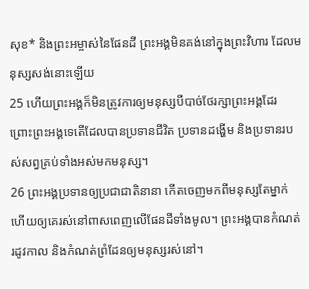សុខ* និងព្រះអម្ចាស់នៃផែនដី ព្រះអង្គមិនគង់នៅក្នុងព្រះវិហារ ដែលមនុស្សសង់នោះឡើយ
25 ហើយព្រះអង្គក៏មិនត្រូវការឲ្យមនុស្សបីបាច់ថែរក្សាព្រះអង្គដែរ ព្រោះព្រះអង្គទេតើដែលបានប្រទានជីវិត ប្រទានដង្ហើម និងប្រទានរបស់សព្វគ្រប់ទាំងអស់មកមនុស្ស។
26 ព្រះអង្គប្រទានឲ្យប្រជាជាតិនានា កើតចេញមកពីមនុស្សតែម្នាក់ ហើយឲ្យគេរស់នៅពាសពេញលើផែនដីទាំងមូល។ ព្រះអង្គបានកំណត់រដូវកាល និងកំណត់ព្រំដែនឲ្យមនុស្សរស់នៅ។